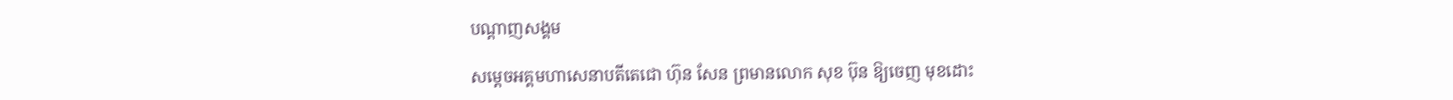បណ្តាញសង្គម

សម្ដេចអគ្គមហាសេនាបតីតេជោ ហ៊ុន សែន ព្រមានលោក សុខ ប៊ុន ឱ្យចេញ មុខដោះ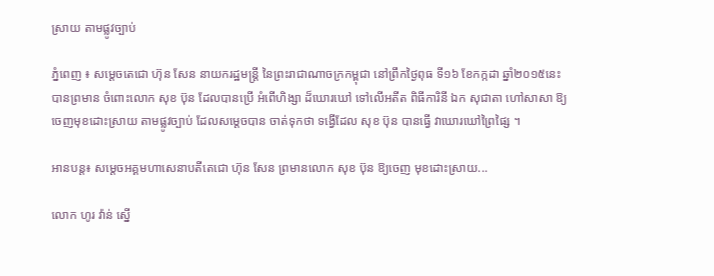ស្រាយ តាមផ្លូវច្បាប់

ភ្នំពេញ ៖ សម្ដេចតេជោ ហ៊ុន សែន នាយករដ្ឋមន្ដ្រី នៃព្រះរាជាណាចក្រកម្ពុជា នៅព្រឹកថ្ងៃពុធ ទី១៦ ខែកក្កដា ឆ្នាំ២០១៥នេះ បានព្រមាន ចំពោះលោក សុខ ប៊ុន ដែលបានប្រើ អំពើហិង្សា ដ៏ឃោរឃៅ ទៅលើអតីត ពិធីការិនី ឯក សុជាតា ហៅសាសា ឱ្យចេញមុខដោះស្រាយ តាមផ្លូវច្បាប់ ដែលសម្ដេចបាន ចាត់ទុកថា ទង្វើដែល សុខ ប៊ុន បានធ្វើ វាឃោរឃៅព្រៃផ្សៃ ។

អានបន្ត៖ សម្ដេចអគ្គមហាសេនាបតីតេជោ ហ៊ុន សែន ព្រមានលោក សុខ ប៊ុន ឱ្យចេញ មុខដោះស្រាយ...

លោក ហូរ វ៉ាន់ ស្នើ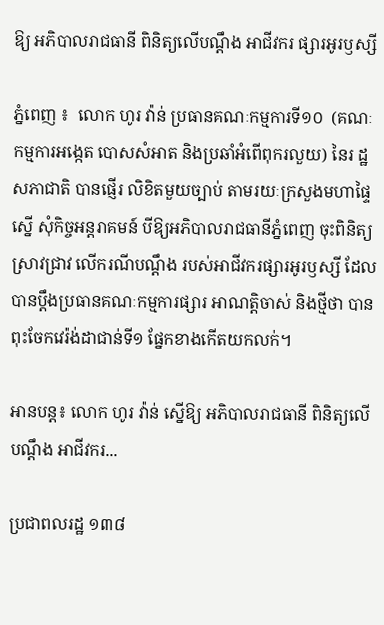ឱ្យ អភិបាលរាជធានី ពិនិត្យលើបណ្ដឹង អាជីវករ ផ្សារអូរឫស្សី

ភ្នំពេញ ៖  លោក ហូរ វ៉ាន់ ប្រធានគណៈកម្មការទី១០  (គណៈកម្មការអង្កេត បោសសំអាត និងប្រឆាំអំពើពុករលួយ) នៃរ ដ្ឋសភាជាតិ បានផ្ញើរ លិខិតមួយច្បាប់ តាមរយៈក្រសួងមហាផ្ទៃ ស្នើ សុំកិច្ចអន្តរាគមន៍ បីឱ្យអភិបាលរាជធានីភ្នំពេញ ចុះពិនិត្យស្រាវជ្រាវ លើករណីបណ្ដឹង របស់អាជីវករផ្សារអូរឫស្សី ដែល បានប្ដឹងប្រធានគណៈកម្មការផ្សារ អាណត្តិចាស់ និងថ្មីថា បានពុះចែកវេរ៉ង់ដាជាន់ទី១ ផ្នែកខាងកើតយកលក់។

អានបន្ត៖ លោក ហូរ វ៉ាន់ ស្នើឱ្យ អភិបាលរាជធានី ពិនិត្យលើបណ្ដឹង អាជីវករ...

ប្រជាពលរដ្ឋ ១៣៨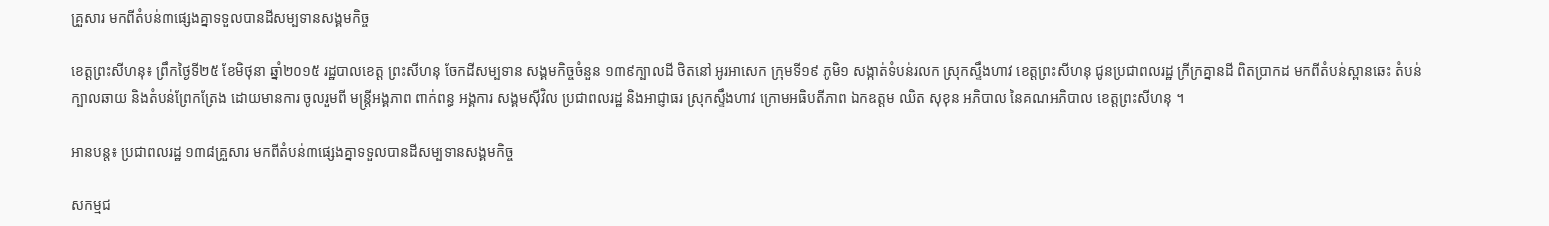គ្រួសារ មកពីតំបន់៣ផ្សេងគ្នាទទួលបានដីសម្បទានសង្គមកិច្ច

ខេត្តព្រះសីហនុ៖ ព្រឹកថ្ងៃទី២៥ ខែមិថុនា ឆ្នាំ២០១៥ រដ្ឋបាលខេត្ត ព្រះសីហនុ ចែកដីសម្បទាន សង្គមកិច្ចចំនួន ១៣៩ក្បាលដី ថិតនៅ អូរអាសេក ក្រុមទី១៩ ភូមិ១ សង្កាត់ទំបន់រលក ស្រុកស្ទឹងហាវ ខេត្តព្រះសីហនុ ជូនប្រជាពលរដ្ឋ ក្រីក្រគ្នានដី ពិតប្រាកដ មកពីតំបន់ស្ពានឆេះ តំបន់ក្បាលឆាយ និងតំបន់ព្រែកត្រែង ដោយមានការ ចូលរួមពី មន្ត្រីអង្គភាព ពាក់ពន្ធ អង្គការ សង្គមស៊ីវិល ប្រជាពលរដ្ឋ និងអាជ្ញាធរ ស្រុកស្ទឹងហាវ ក្រោមអធិបតីភាព ឯកឧត្តម ឈិត សុខុន អភិបាល នៃគណអភិបាល ខេត្តព្រះសីហនុ ។

អានបន្ត៖ ប្រជាពលរដ្ឋ ១៣៨គ្រួសារ មកពីតំបន់៣ផ្សេងគ្នាទទួលបានដីសម្បទានសង្គមកិច្ច

សកម្មជ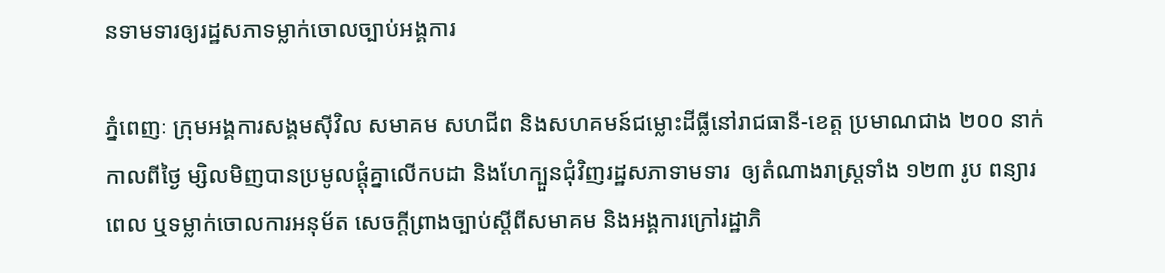នទាមទារឲ្យរដ្ឋសភាទម្លាក់ចោលច្បាប់អង្គការ

ភ្នំពេញៈ ក្រុមអង្គការសង្គមស៊ីវិល សមាគម សហជីព និងសហគមន៍ជម្លោះដីធ្លីនៅរាជធានី-ខេត្ត ប្រមាណជាង ២០០ នាក់កាលពីថ្ងៃ ម្សិលមិញបានប្រមូលផ្តុំគ្នាលើកបដា និងហែក្បួនជុំវិញរដ្ឋសភាទាមទារ  ឲ្យតំណាងរាស្ត្រទាំង ១២៣ រូប ពន្យារពេល ឬទម្លាក់ចោលការអនុម័ត សេចក្តីព្រាងច្បាប់ស្តីពីសមាគម និងអង្គការក្រៅរដ្ឋាភិ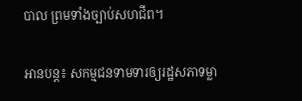បាល ព្រមទាំងច្បាប់សហជីព។

អានបន្ត៖ សកម្មជនទាមទារឲ្យរដ្ឋសភាទម្លា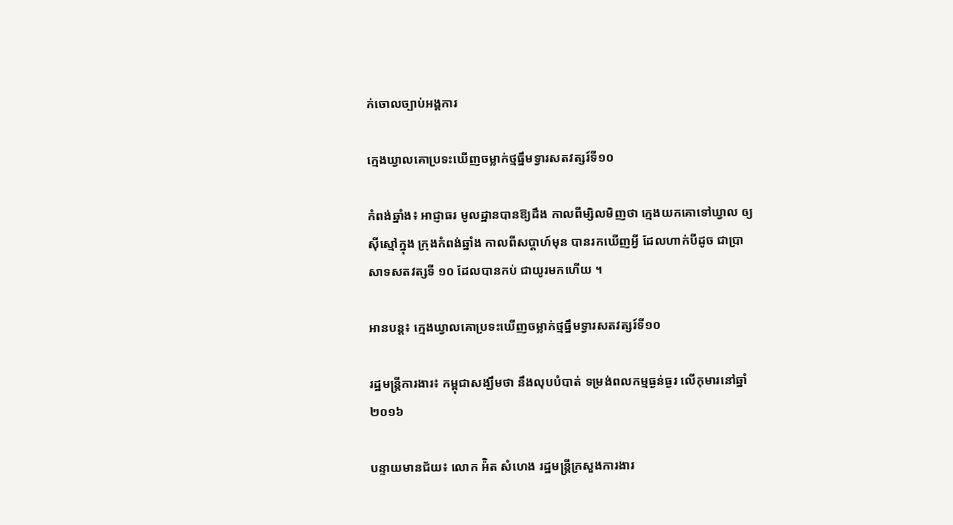ក់ចោលច្បាប់អង្គការ

ក្មេងឃ្វាលគោប្រទះឃើញចម្លាក់ថ្មធ្នឹមទ្វារសតវត្សរ៍ទី១០

កំពង់ឆ្នាំង៖ អាជ្ញាធរ មូលដ្ឋានបានឱ្យដឹង កាលពីម្សិលមិញថា ក្មេងយកគោទៅឃ្វាល ឲ្យស៊ីស្មៅក្នុង ក្រុងកំពង់ឆ្នាំង កាលពីសប្ដាហ៍មុន បានរកឃើញអ្វី ដែលហាក់បីដូច ជាប្រាសាទសតវត្សទី ១០ ដែលបានកប់ ជាយូរមកហើយ ។

អានបន្ត៖ ក្មេងឃ្វាលគោប្រទះឃើញចម្លាក់ថ្មធ្នឹមទ្វារសតវត្សរ៍ទី១០

រដ្ឋមន្រ្តីការងារ៖ កម្ពុជាសង្ឃឹមថា នឹងលុបបំបាត់ ទម្រង់ពលកម្មធ្ងន់ធ្ងរ លើកុមារនៅឆ្នាំ២០១៦

បន្ទាយមានជ័យ៖ លោក អ៉ិត សំហេង រដ្ឋមន្រ្តីក្រសួងការងារ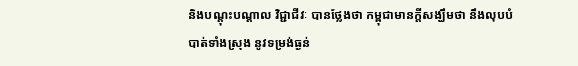និងបណ្តុះបណ្តាល វិជ្ជាជីវៈ បានថ្លែងថា កម្ពុជាមានក្តីសង្ឃឹមថា នឹងលុបបំបាត់ទាំងស្រុង នូវទម្រង់ធ្ងន់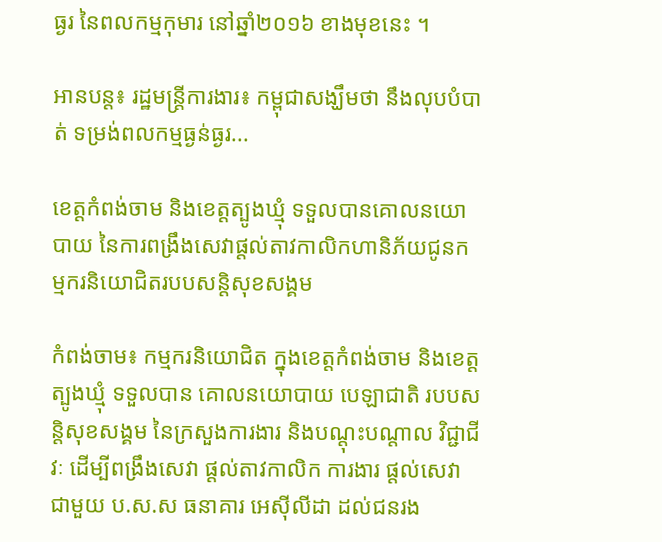ធ្ងរ នៃពលកម្មកុមារ នៅឆ្នាំ២០១៦ ខាងមុខនេះ ។

អានបន្ត៖ រដ្ឋមន្រ្តីការងារ៖ កម្ពុជាសង្ឃឹមថា នឹងលុបបំបាត់ ទម្រង់ពលកម្មធ្ងន់ធ្ងរ...

ខេត្តកំពង់ចាម និងខេត្តត្បូងឃ្មុំ ទទួលបានគោលនយោបាយ នៃការពង្រឹងសេវាផ្តល់តាវកាលិកហានិភ័យជូនកម្មករនិយោជិតរបបសន្តិសុខសង្គម

កំពង់ចាម៖ កម្មករនិយោជិត ក្នុងខេត្តកំពង់ចាម និងខេត្តត្បូងឃ្មុំ ទទួលបាន គោលនយោបាយ បេឡាជាតិ របបសន្តិសុខសង្គម នៃក្រសួងការងារ និងបណ្តុះបណ្តាល វិជ្ជាជីវៈ ដើម្បីពង្រឹងសេវា ផ្តល់តាវកាលិក ការងារ ផ្តល់សេវាជាមួយ ប.ស.ស ធនាគារ អេស៊ីលីដា ដល់ជនរង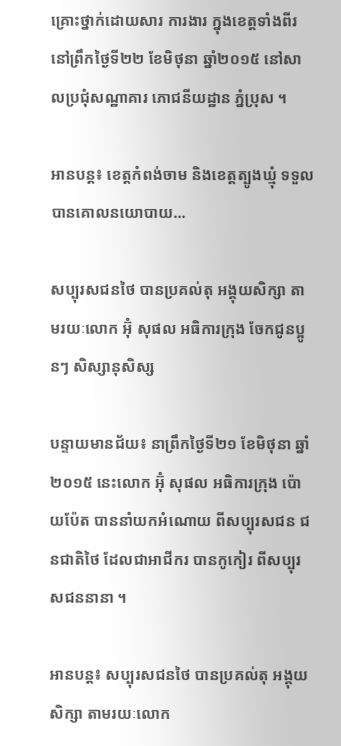គ្រោះថ្នាក់ដោយសារ ការងារ ក្នុងខេត្តទាំងពីរ នៅព្រឹកថ្ងៃទី២២ ខែមិថុនា ឆ្នាំ២០១៥ នៅសាលប្រជុំសណ្ឋាគារ ភោជនីយដ្ឋាន ភ្នំប្រុស ។

អានបន្ត៖ ខេត្តកំពង់ចាម និងខេត្តត្បូងឃ្មុំ ទទួលបានគោលនយោបាយ...

សប្បុរសជនថៃ បានប្រគល់តុ អង្គុយសិក្សា តាមរយៈលោក អ៊ុំ សុផល អធិការក្រុង ចែកជូនប្អូនៗ សិស្សានុសិស្ស

បន្ទាយមានជ័យ៖ នាព្រឹកថ្ងៃទី២១ ខែមិថុនា ឆ្នាំ២០១៥ នេះលោក អ៊ុំ សុផល អធិការក្រុង ប៉ោយប៉ែត បាននាំយកអំណោយ ពីសប្បុរសជន ជនជាតិថៃ ដែលជាអាជីករ បានកូកៀរ ពីសប្បុរសជននានា ។

អានបន្ត៖ សប្បុរសជនថៃ បានប្រគល់តុ អង្គុយសិក្សា តាមរយៈលោក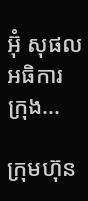អ៊ុំ សុផល អធិការក្រុង...

ក្រុមហ៊ុន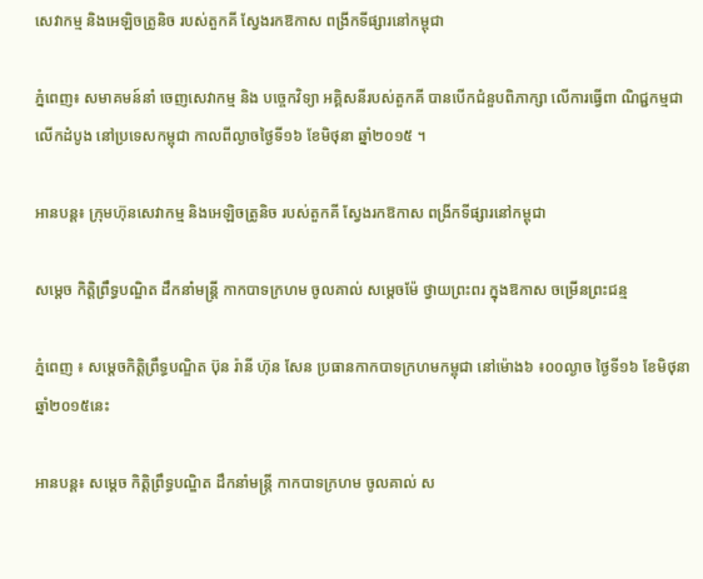សេវាកម្ម និងអេឡិចត្រូនិច របស់តួកគី ស្វែងរកឱកាស ពង្រីកទីផ្សារនៅកម្ពុជា

ភ្នំពេញ៖ សមាគមន៍នាំ ចេញសេវាកម្ម និង បច្ចេកវិទ្យា អគ្គិសនីរបស់តួកគី បានបើកជំនួបពិភាក្សា លើការធ្វើពា ណិជ្ជកម្មជាលើកដំបូង នៅប្រទេសកម្ពុជា កាលពីល្ងាចថ្ងៃទី១៦ ខែមិថុនា ឆ្នាំ២០១៥ ។

អានបន្ត៖ ក្រុមហ៊ុនសេវាកម្ម និងអេឡិចត្រូនិច របស់តួកគី ស្វែងរកឱកាស ពង្រីកទីផ្សារនៅកម្ពុជា

សម្តេច កិត្តិព្រឹទ្ធបណ្ឌិត ដឹកនាំមន្រ្តី កាកបាទក្រហម ចូលគាល់ សម្តេចម៉ែ ថ្វាយព្រះពរ ក្នុងឱកាស ចម្រើនព្រះជន្ម

ភ្នំពេញ ៖ សម្តេចកិតិ្តព្រឹទ្ធបណ្ឌិត ប៊ុន រ៉ានី ហ៊ុន សែន ប្រធានកាកបាទក្រហមកម្ពុជា នៅម៉ោង៦ ៖០០ល្ងាច ថ្ងៃទី១៦ ខែមិថុនា ឆ្នាំ២០១៥នេះ

អានបន្ត៖ សម្តេច កិត្តិព្រឹទ្ធបណ្ឌិត ដឹកនាំមន្រ្តី កាកបាទក្រហម ចូលគាល់ ស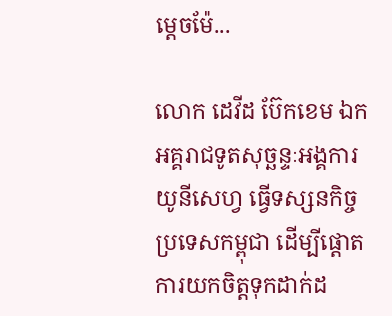ម្តេចម៉ែ...

លោក ដេវីដ ប៊ែកខេម ឯកអគ្គរាជទូតសុច្ឆន្ទៈអង្គការយូនីសេហ្វ ធ្វើទស្សនកិច្ចប្រទេសកម្ពុជា ដើម្បីផ្តោតការយកចិត្តទុកដាក់ដ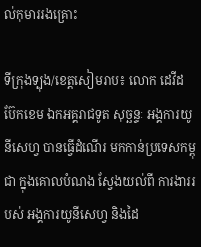ល់កុមាររងគ្រោះ

ទីក្រុងទ្បុង/ខេត្តសៀមរាប៖ លោក ដេវីដ ប៊ែកខេម ឯកអគ្គរាជទូត សុច្ឆន្ទៈ អង្គការយូនីសេហ្វ បានធ្វើដំណើរ មកកាន់ប្រទេសកម្ពុជា ក្នុងគោលបំណង ស្វែងយល់ពី ការងាររបស់ អង្គការយូនីសេហ្វ និងដៃ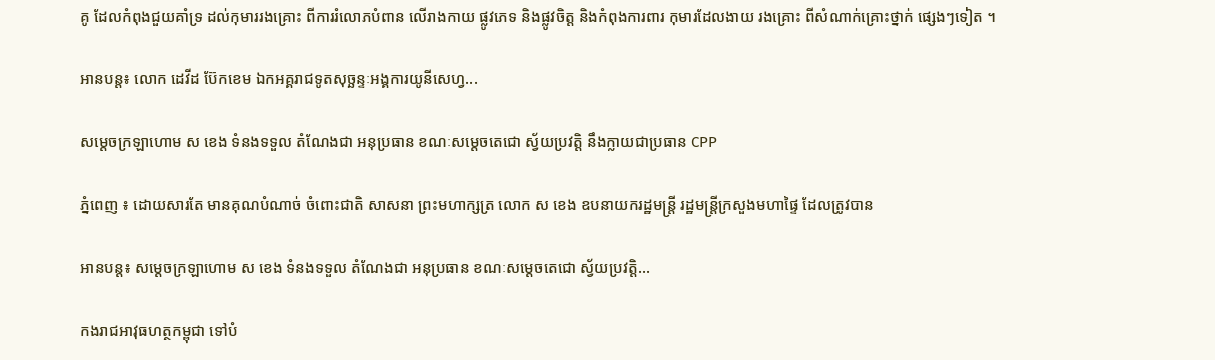គូ ដែលកំពុងជួយគាំទ្រ ដល់កុមាររងគ្រោះ ពីការរំលោភបំពាន លើរាងកាយ ផ្លូវភេទ និងផ្លូវចិត្ត និងកំពុងការពារ កុមារដែលងាយ រងគ្រោះ ពីសំណាក់គ្រោះថ្នាក់ ផ្សេងៗទៀត ។

អានបន្ត៖ លោក ដេវីដ ប៊ែកខេម ឯកអគ្គរាជទូតសុច្ឆន្ទៈអង្គការយូនីសេហ្វ...

សម្តេចក្រឡាហោម ស ខេង ទំនងទទួល តំណែងជា អនុប្រធាន ខណៈសម្តេចតេជោ ស្វ័យប្រវត្តិ នឹងក្លាយជាប្រធាន CPP

ភ្នំពេញ ៖ ដោយសារតែ មានគុណបំណាច់ ចំពោះជាតិ សាសនា ព្រះមហាក្សត្រ លោក ស ខេង ឧបនាយករដ្ឋមន្រ្តី រដ្ឋមន្រ្តីក្រសួងមហាផ្ទៃ ដែលត្រូវបាន

អានបន្ត៖ សម្តេចក្រឡាហោម ស ខេង ទំនងទទួល តំណែងជា អនុប្រធាន ខណៈសម្តេចតេជោ ស្វ័យប្រវត្តិ...

កងរាជអាវុធហត្ថកម្ពុជា ទៅបំ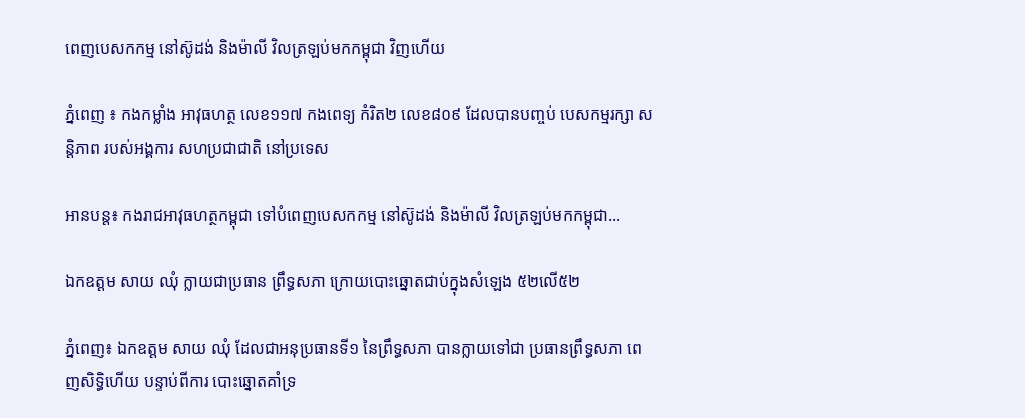ពេញបេសកកម្ម នៅស៊ូដង់ និងម៉ាលី វិលត្រឡប់មកកម្ពុជា វិញហើយ

ភ្នំពេញ ៖ កងកម្លាំង អាវុធហត្ថ លេខ១១៧ កងពេទ្យ កំរិត២ លេខ៨០៩ ដែលបានបញ្ចប់ បេសកម្មរក្សា សន្តិភាព របស់អង្គការ សហប្រជាជាតិ នៅប្រទេស

អានបន្ត៖ កងរាជអាវុធហត្ថកម្ពុជា ទៅបំពេញបេសកកម្ម នៅស៊ូដង់ និងម៉ាលី វិលត្រឡប់មកកម្ពុជា...

ឯកឧត្ដម សាយ ឈុំ ក្លាយជាប្រធាន ព្រឹទ្ធសភា ក្រោយបោះឆ្នោតជាប់ក្នុងសំឡេង ៥២លើ៥២

ភ្នំពេញ៖ ឯកឧត្ដម សាយ ឈុំ ដែលជាអនុប្រធានទី១ នៃព្រឹទ្ធសភា បានក្លាយទៅជា ប្រធានព្រឹទ្ធសភា ពេញសិទ្ធិហើយ បន្ទាប់ពីការ បោះឆ្នោតគាំទ្រ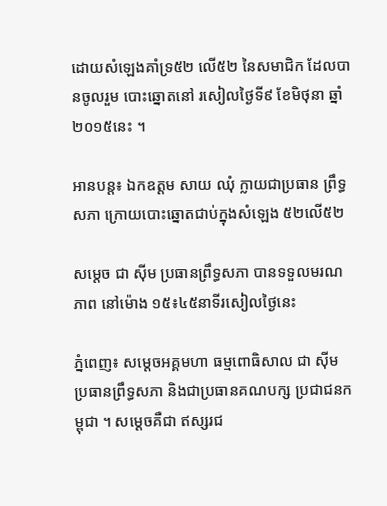ដោយសំឡេងគាំទ្រ៥២ លើ៥២ នៃសមាជិក ដែលបានចូលរួម បោះឆ្នោតនៅ រសៀលថ្ងៃទី៩ ខែមិថុនា ឆ្នាំ២០១៥នេះ ។

អានបន្ត៖ ឯកឧត្ដម សាយ ឈុំ ក្លាយជាប្រធាន ព្រឹទ្ធសភា ក្រោយបោះឆ្នោតជាប់ក្នុងសំឡេង ៥២លើ៥២

សម្តេច ជា ស៊ីម ប្រធានព្រឹទ្ធសភា បានទទួលមរណភាព នៅម៉ោង ១៥៖៤៥នាទីរសៀលថ្ងៃនេះ

ភ្នំពេញ៖ សម្តេចអគ្គមហា ធម្មពោធិសាល ជា ស៊ីម ប្រធានព្រឹទ្ធសភា និងជាប្រធានគណបក្ស ប្រជាជនកម្ពុជា ។ សម្តេចគឺជា ឥស្សរជ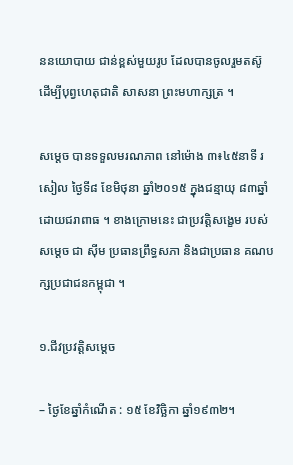ននយោបាយ ជាន់ខ្ពស់មួយរូប ដែលបានចូលរួមតស៊ូ ដើម្បីបុព្វហេតុជាតិ សាសនា ព្រះមហាក្សត្រ ។

សម្តេច បានទទួលមរណភាព នៅម៉ោង ៣៖៤៥នាទី រសៀល ថ្ងៃទី៨ ខែមិថុនា ឆ្នាំ២០១៥ ក្នុងជន្មាយុ ៨៣ឆ្នាំ ដោយជរាពាធ ។ ខាងក្រោមនេះ ជាប្រវត្តិសង្ខេម របស់សម្តេច ជា ស៊ីម ប្រធានព្រឹទ្ធសភា និងជាប្រធាន គណបក្សប្រជាជនកម្ពុជា ។

១.ជីវប្រវត្តិសម្តេច

– ថ្ងៃខែឆ្នាំកំណើត : ១៥ ខែវិច្ឆិកា ឆ្នាំ១៩៣២។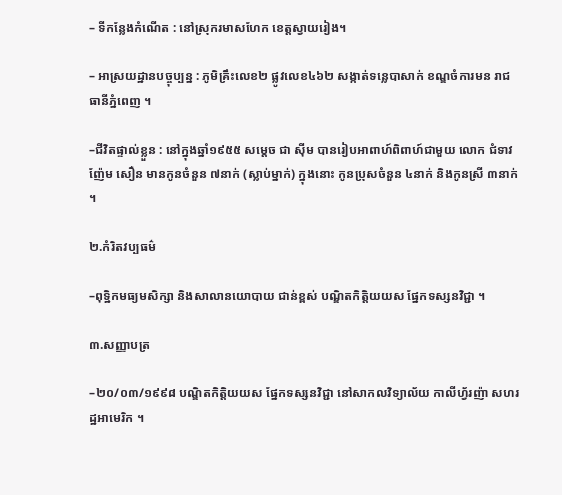– ទីកន្លែងកំណើត : នៅស្រុករមាសហែក ខេត្តស្វាយរៀង។

– អាស្រយដ្ឋានបច្ចុប្បន្ន : ភូមិគ្រឹះលេខ២ ផ្លូវលេខ៤៦២ សង្កាត់ទន្លេបាសាក់ ខណ្ឌចំការមន រាជធានីភ្នំពេញ ។

–ជីវិតផ្ទាល់ខ្លួន : នៅក្នុងឆ្នាំ១៩៥៥ សម្តេច ជា ស៊ីម បានរៀបអាពាហ៍ពិពាហ៍ជាមួយ លោក ជំទាវ ញ៉ែម សឿន មានកូនចំនួន ៧នាក់ (ស្លាប់ម្នាក់) ក្នុងនោះ កូនប្រុសចំនួន ៤នាក់ និងកូនស្រី ៣នាក់ ។

២.កំរិតវប្បធម៌

–ពុទ្ឋិកមធ្យមសិក្សា និងសាលានយោបាយ ជាន់ខ្ពស់ បណ្ឌិតកិត្តិយយស ផ្នែកទស្សនវិជ្ជា ។

៣.សញ្ញាបត្រ

–២០/០៣/១៩៩៨ បណ្ឌិតកិត្តិយយស ផ្នែកទស្សនវិជ្ជា នៅសាកលវិទ្យាល័យ កាលីហ្វ័រញ៉ា សហរដ្ឋអាមេរិក ។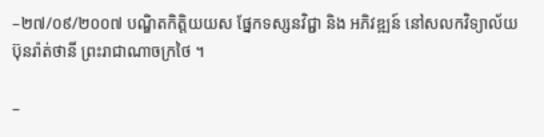–២៧/០៩/២០០៧ បណ្ឌិតកិត្តិយយស ផ្នែកទស្សនវិជ្ជា និង អភិវឌ្ឍន៍ នៅសលកវិទ្យាល័យ ប៊ុនរ៉ាត់ថានី ព្រះរាជាណាចក្រថៃ ។

–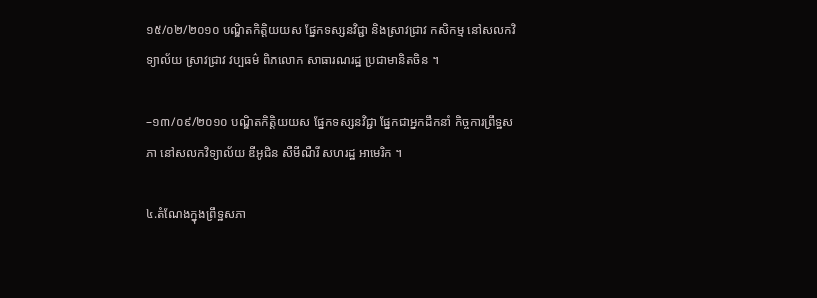១៥/០២/២០១០ បណ្ឌិតកិត្តិយយស ផ្នែកទស្សនវិជ្ជា និងស្រាវជ្រាវ កសិកម្ម នៅសលកវិទ្យាល័យ ស្រាវជ្រាវ វប្បធម៌ ពិភលោក សាធារណរដ្ឋ ប្រជាមានិតចិន ។

–១៣/០៩/២០១០ បណ្ឌិតកិត្តិយយស ផ្នែកទស្សនវិជ្ជា ផ្នែកជាអ្នកដឹកនាំ កិច្ចការព្រឹទ្ឋសភា នៅសលកវិទ្យាល័យ ឌីអូជិន សឺមីណឺរី សហរដ្ឋ អាមេរិក ។

៤.តំណែងក្នុងព្រឹទ្ឋសភា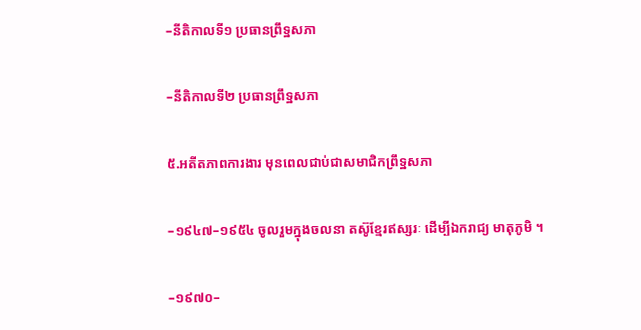–នីតិកាលទី១ ប្រធានព្រឹទ្ឋសភា

–នីតិកាលទី២ ប្រធានព្រឹទ្ឋសភា

៥.អតីតភាពការងារ មុនពេលជាប់ជាសមាជិកព្រឹទ្ឋសភា

–១៩៤៧–១៩៥៤ ចូលរួមក្នុងចលនា តស៊ូខ្មែរឥស្សរៈ ដើម្បីឯករាជ្យ មាតុភូមិ ។

–១៩៧០–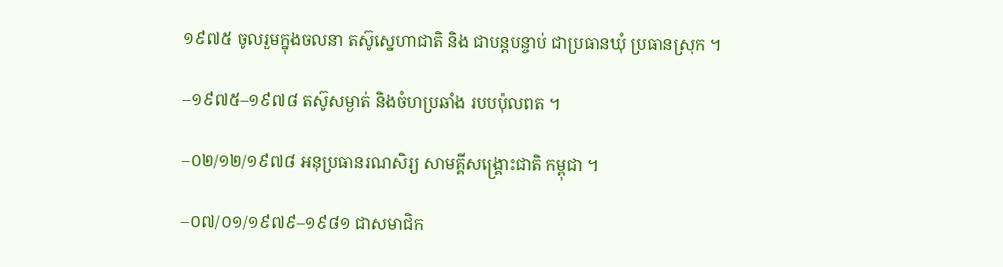១៩៧៥ ចូលរួមក្នុងចលនា តស៊ូស្នេហាជាតិ និង ជាបន្តបន្ចាប់ ជាប្រធានឃុំ ប្រធានស្រុក ។

–១៩៧៥–១៩៧៨ តស៊ូសម្ងាត់ និងចំហប្រឆាំង របបប៉ុលពត ។

–០២/១២/១៩៧៨ អនុប្រធានរណសិរ្យ សាមគ្គីសង្គ្រោះជាតិ កម្ពុជា ។

–០៧/០១/១៩៧៩–១៩៨១ ជាសមាជិក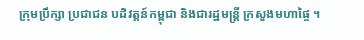ក្រុមប្រឹក្សា ប្រជាជន បដិវត្តន៍កម្ពុជា និងជារដ្ឋមន្ត្រី ក្រសួងមហាផ្ចៃ ។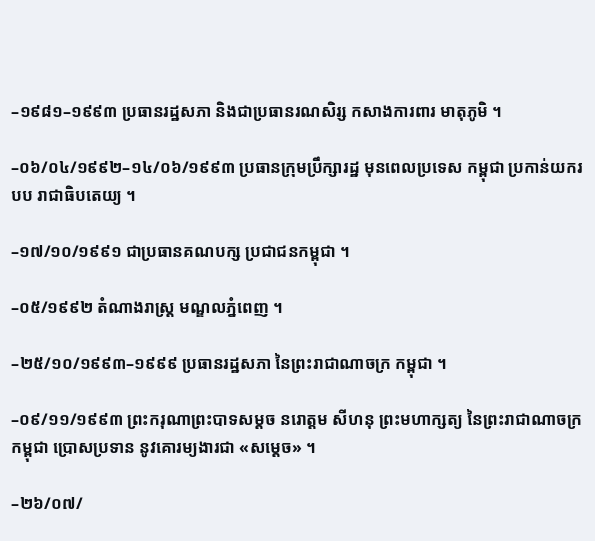–១៩៨១–១៩៩៣ ប្រធានរដ្ឋសភា និងជាប្រធានរណសិរ្ស កសាងការពារ មាតុភូមិ ។

–០៦/០៤/១៩៩២–១៤/០៦/១៩៩៣ ប្រធានក្រុមប្រឹក្សារដ្ឋ មុនពេលប្រទេស កម្ពុជា ប្រកាន់យករបប រាជាធិបតេយ្យ ។

–១៧/១០/១៩៩១ ជាប្រធានគណបក្ស ប្រជាជនកម្ពុជា ។

–០៥/១៩៩២ តំណាងរាស្ត្រ មណ្ឌលភ្នំពេញ ។

–២៥/១០/១៩៩៣–១៩៩៩ ប្រធានរដ្ឋសភា នៃព្រះរាជាណាចក្រ កម្ពុជា ។

–០៩/១១/១៩៩៣ ព្រះករុណាព្រះបាទសម្តច នរោត្តម សីហនុ ព្រះមហាក្សត្យ នៃព្រះរាជាណាចក្រកម្ពុជា ប្រោសប្រទាន នូវគោរម្យងារជា «សម្តេច» ។

–២៦/០៧/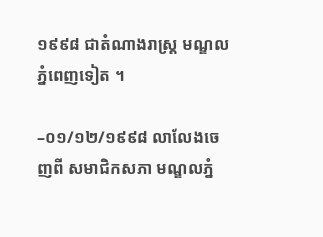១៩៩៨ ជាតំណាងរាស្ត្រ មណ្ឌលភ្នំពេញទៀត ។

–០១/១២/១៩៩៨ លាលែងចេញពី សមាជិកសភា មណ្ឌលភ្នំ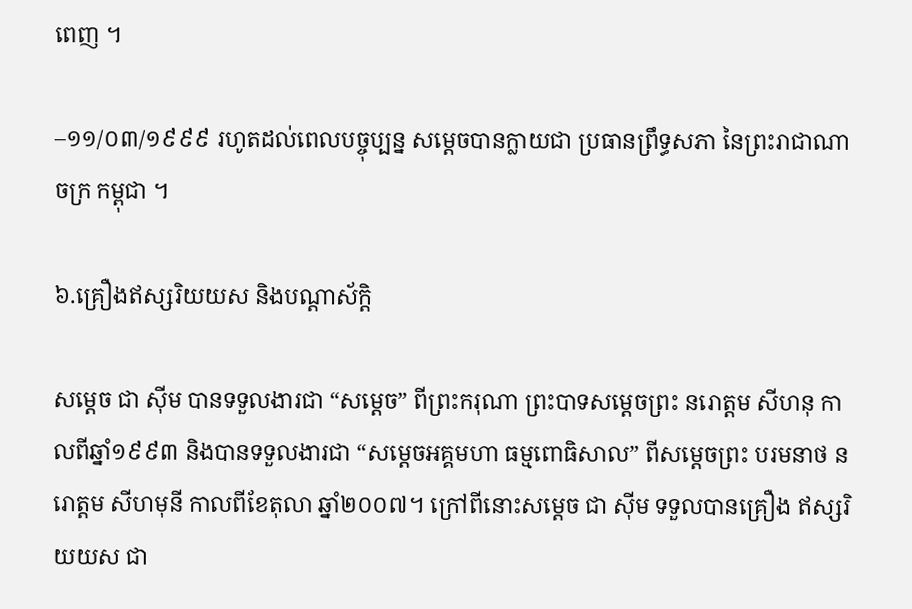ពេញ ។

–១១/០៣/១៩៩៩ រហូតដល់ពេលបច្ចុប្បន្ន សម្តេចបានក្លាយជា ប្រធានព្រឹទ្ធសភា នៃព្រះរាជាណាចក្រ កម្ពុជា ។

៦.គ្រឿងឥស្សរិយយស និងបណ្ដាស័ក្តិ

សម្តេច ជា ស៊ីម បានទទួលងារជា “សម្ដេច” ពីព្រះករុណា ព្រះបាទសម្ដេចព្រះ នរោត្ដម សីហនុ កាលពីឆ្នាំ១៩៩៣ និងបានទទួលងារជា “សម្ដេចអគ្គមហា ធម្មពោធិសាល” ពីសម្ដេចព្រះ បរមនាថ នរោត្ដម សីហមុនី កាលពីខែតុលា ឆ្នាំ២០០៧។ ក្រៅពីនោះសម្តេច ជា ស៊ីម ទទួលបានគ្រឿង ឥស្សរិយយស ជា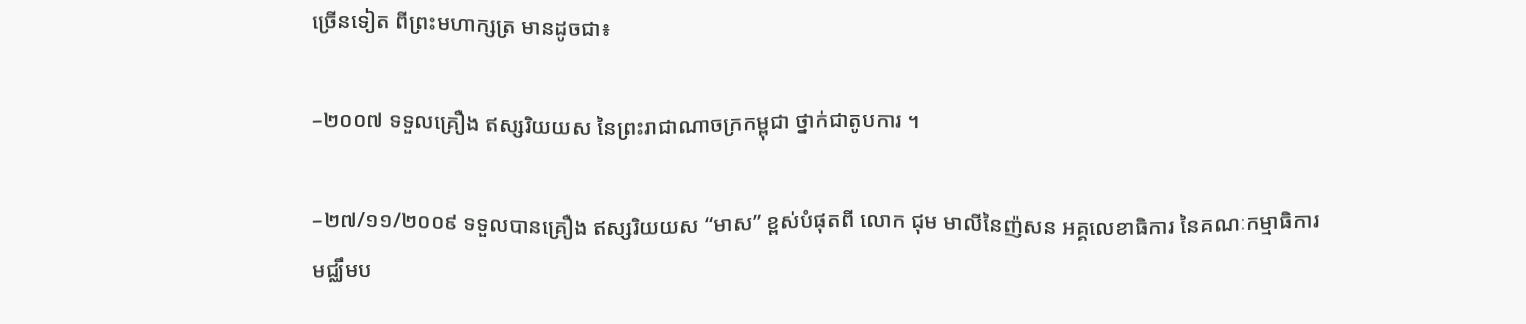ច្រើនទៀត ពីព្រះមហាក្សត្រ មានដូចជា៖

–២០០៧ ទទួលគ្រឿង ឥស្សរិយយស នៃព្រះរាជាណាចក្រកម្ពុជា ថ្នាក់ជាតូបការ ។

–២៧/១១/២០០៩ ទទួលបានគ្រឿង ឥស្សរិយយស “មាស” ខ្ពស់បំផុតពី លោក ជុម មាលីនៃញ៉សន អគ្គលេខាធិការ នៃគណៈកម្មាធិការ មជ្ឈឹមប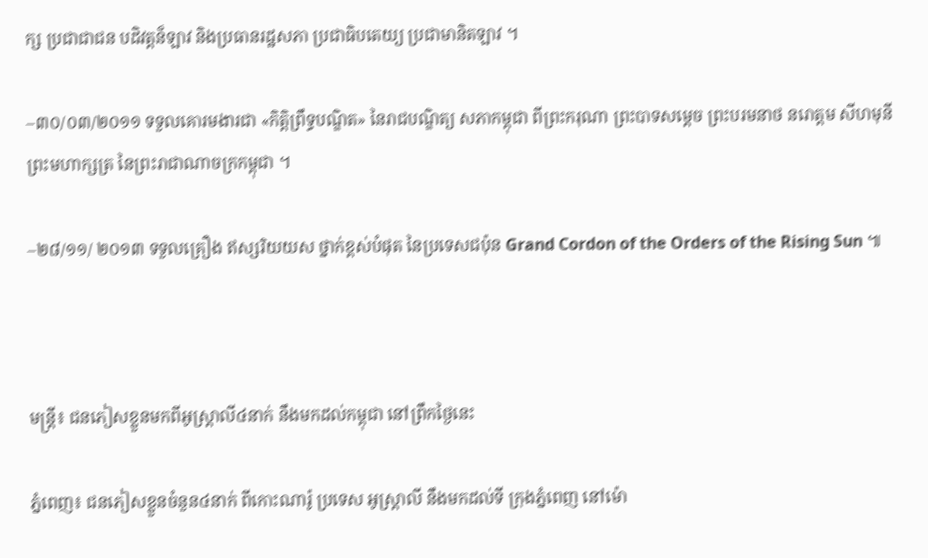ក្ស ប្រជាជាជន បដិវត្តន៏ឡាវ និងប្រធានរដ្ឋសភា ប្រជាធិបតេយ្យ ប្រជាមានិតឡាវ ។

–៣០/០៣/២០១១ ទទួលគោរមងារជា «កិត្តិព្រឹទ្ធបណ្ឌិត» នៃរាជបណ្ឌិត្យ សភាកម្ពុជា ពីព្រះករុណា ព្រះបាទសម្ដេច ព្រះបរមនាថ នរោត្ដម សីហមុនី ព្រះមហាក្សត្រ នៃព្រះរាជាណាចក្រកម្ពុជា ។

–២៨/១១/ ២០១៣ ទទួលគ្រឿង ឥស្សរិយយស ថ្នាក់ខ្ពស់បំផុត នៃប្រទេសជប៉ុន Grand Cordon of the Orders of the Rising Sun ៕



មន្រ្តី៖ ជនភៀសខ្លួនមកពីអូស្ត្រាលី៤នាក់ នឹងមកដល់កម្ពុជា នៅព្រឹកថ្ងៃនេះ

ភ្នំពេញ៖ ជនភៀសខ្លួនចំនួន៤នាក់ ពីកោះណារ៉ូ ប្រទេស អូស្រ្តាលី នឹងមកដល់ទី ក្រុងភ្នំពេញ នៅម៉ោ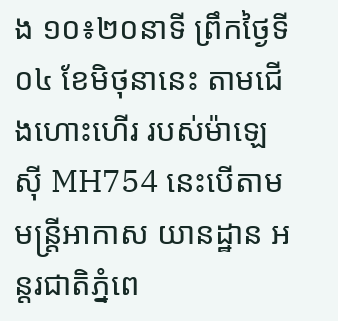ង ១០៖២០នាទី ព្រឹកថ្ងៃទី០៤ ខែមិថុនានេះ តាមជើងហោះហើរ របស់ម៉ាឡេស៊ី MH754 នេះបើតាមមន្រ្តីអាកាស យានដ្ឋាន អន្តរជាតិភ្នំពេ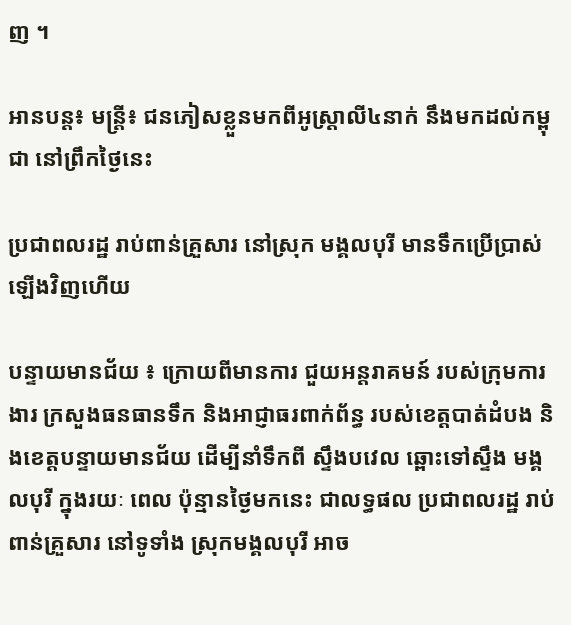ញ ។

អានបន្ត៖ មន្រ្តី៖ ជនភៀសខ្លួនមកពីអូស្ត្រាលី៤នាក់ នឹងមកដល់កម្ពុជា នៅព្រឹកថ្ងៃនេះ

ប្រជាពលរដ្ឋ រាប់ពាន់គ្រួសារ នៅស្រុក មង្គលបុរី មានទឹកប្រើប្រាស់ឡើងវិញហើយ

បន្ទាយមានជ័យ ៖ ក្រោយពីមានការ ជួយអន្ដរាគមន៍ របស់ក្រុមការងារ ក្រសួងធនធានទឹក និងអាជ្ញាធរពាក់ព័ន្ធ របស់ខេត្ដបាត់ដំបង និងខេត្ដបន្ទាយមានជ័យ ដើម្បីនាំទឹកពី ស្ទឹងបវេល ឆ្ពោះទៅស្ទឹង មង្គលបុរី ក្នុងរយៈ ពេល ប៉ុន្មានថ្ងៃមកនេះ ជាលទ្ធផល ប្រជាពលរដ្ឋ រាប់ពាន់គ្រួសារ នៅទូទាំង ស្រុកមង្គលបុរី អាច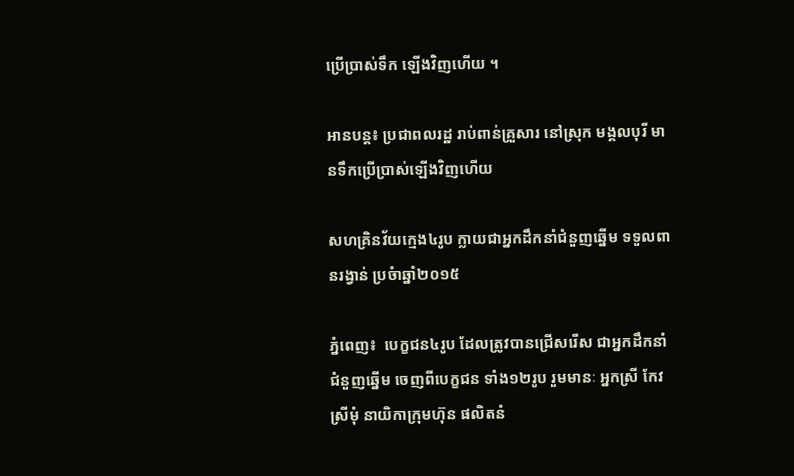ប្រើប្រាស់ទឹក ឡើងវិញហើយ ។

អានបន្ត៖ ប្រជាពលរដ្ឋ រាប់ពាន់គ្រួសារ នៅស្រុក មង្គលបុរី មានទឹកប្រើប្រាស់ឡើងវិញហើយ

សហគ្រិនវ័យក្មេង៤រូប ក្លាយជាអ្នកដឹកនាំជំនួញឆ្នើម ទទួលពានរង្វាន់ ប្រចំាឆ្នាំ២០១៥

ភ្នំពេញ៖  បេក្ខជន៤រូប ដែលត្រូវបានជ្រើសរើស ជាអ្នកដឹកនាំ ជំនួញឆ្នើម ចេញពីបេក្ខជន ទាំង១២រូប រួមមានៈ អ្នកស្រី កែវ ស្រីមុំ នាយិកាក្រុមហ៊ុន ផលិតនំ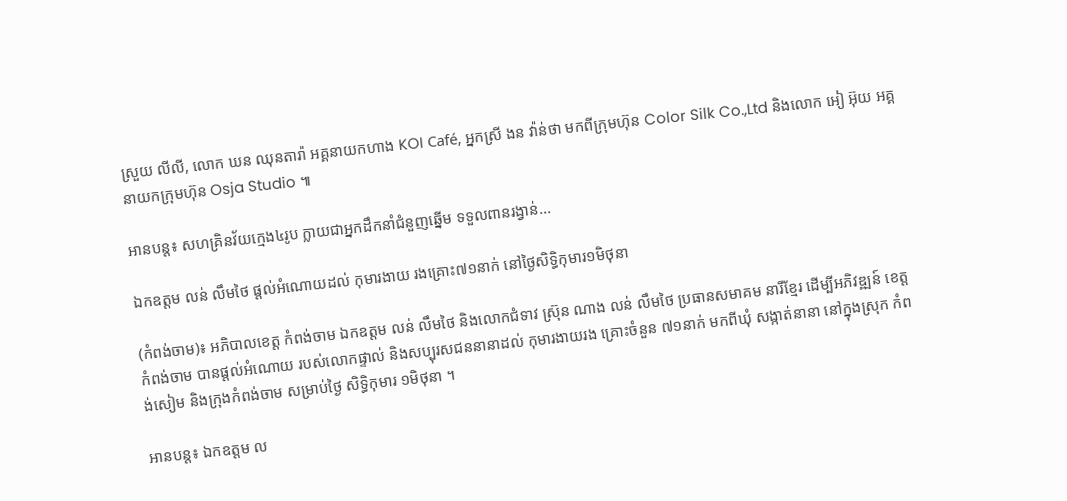ស្រួយ លីលី, លោក ឃន ឈុនតារ៉ា អគ្គនាយកហាង KOI Café, អ្នកស្រី ងន វ៉ាន់ថា មកពីក្រុមហ៊ុន Color Silk Co.,Ltd និងលោក អៀ អ៊ុយ អគ្គនាយកក្រុមហ៊ុន Osja Studio ៕

អានបន្ត៖ សហគ្រិនវ័យក្មេង៤រូប ក្លាយជាអ្នកដឹកនាំជំនួញឆ្នើម ទទួលពានរង្វាន់...

ឯកឧត្តម លន់ លឹមថៃ ផ្តល់អំណោយដល់ កុមារងាយ រងគ្រោះ៧១នាក់ នៅថ្ងៃសិទ្ធិកុមារ១មិថុនា

(កំពង់ចាម)៖ អភិបាលខេត្ត កំពង់ចាម ឯកឧត្តម លន់ លឹមថៃ និងលោកជំទាវ ស្រ៊ុន ណាង លន់ លឹមថៃ ប្រធានសមាគម នារីខ្មែរ ដើម្បីអភិវឌ្ឍន៍ ខេត្តកំពង់ចាម បានផ្តល់អំណោយ របស់លោកផ្ទាល់ និងសប្បុរសជននានាដល់ កុមារងាយរង គ្រោះចំនួន ៧១នាក់ មកពីឃុំ សង្កាត់នានា នៅក្នុងស្រុក កំពង់សៀម និងក្រុងកំពង់ចាម សម្រាប់ថ្ងៃ សិទ្ធិកុមារ ១មិថុនា ។

អានបន្ត៖ ឯកឧត្តម ល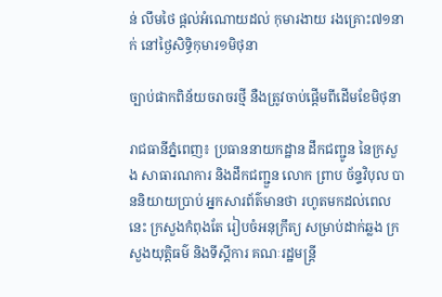ន់ លឹមថៃ ផ្តល់អំណោយដល់ កុមារងាយ រងគ្រោះ៧១នាក់ នៅថ្ងៃសិទ្ធិកុមារ១មិថុនា

ច្បាប់ផាកពិន័យចរាចរថ្មី នឺងត្រូវចាប់ផ្តើមពីដើមខែមិថុនា

រាជធានីភ្នំពេញ៖ ប្រធាននាយកដ្ឋាន ដឹកជញ្ជូន នៃក្រសួង សាធារណការ និងដឹកជញ្ជួន លោក ព្រាប ច័ន្ទវិបុល បាននិយាយប្រាប់ អ្នកសារព័ត៌មានថា រហូតមកដល់ពេលនេះ ក្រសួងកំពុងតែ រៀបចំអនុក្រឹត្យ សម្រាប់ដាក់ឆ្លង ក្រសួងយុត្ដិធម៌ និងទីស្ដីការ គណៈរដ្ឋមន្ដ្រី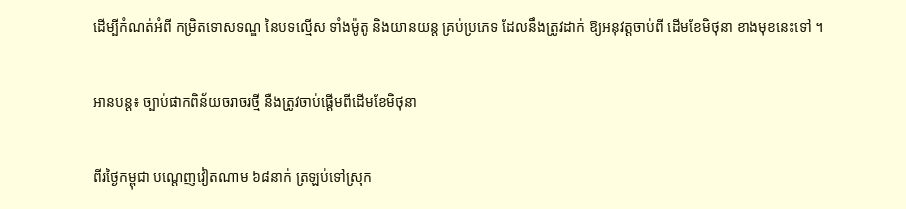ដើម្បីកំណត់អំពី កម្រិតទោសទណ្ឌ នៃបទល្មើស ទាំងម៉ូតូ និងយានយន្ដ គ្រប់ប្រភេទ ដែលនឹងត្រូវដាក់ ឱ្យអនុវត្ដចាប់ពី ដើមខែមិថុនា ខាងមុខនេះទៅ ។

អានបន្ត៖ ច្បាប់ផាកពិន័យចរាចរថ្មី នឺងត្រូវចាប់ផ្តើមពីដើមខែមិថុនា

ពីរថ្ងៃកម្ពុជា បណ្តេញវៀតណាម ៦៨នាក់ ត្រឡប់ទៅស្រុក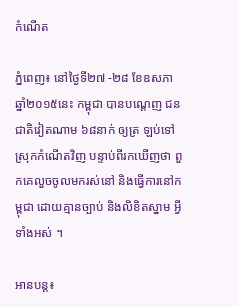កំណើត

ភ្នំពេញ៖ នៅថ្ងៃទី២៧ -២៨ ខែឧសភា ឆ្នាំ២០១៥នេះ កម្ពុជា បានបណ្តេញ ជនជាតិវៀតណាម ៦៨នាក់ ឲ្យត្រ ឡប់ទៅស្រុកកំណើតវិញ បន្ទាប់ពីរកឃើញថា ពួកគេលួចចូលមករស់នៅ និងធ្វើការនៅកម្ពុជា ដោយគ្មានច្បាប់ និងលិខិតស្នាម អ្វីទាំងអស់ ។

អានបន្ត៖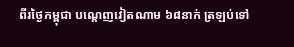ពីរថ្ងៃកម្ពុជា បណ្តេញវៀតណាម ៦៨នាក់ ត្រឡប់ទៅ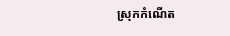ស្រុកកំណើត